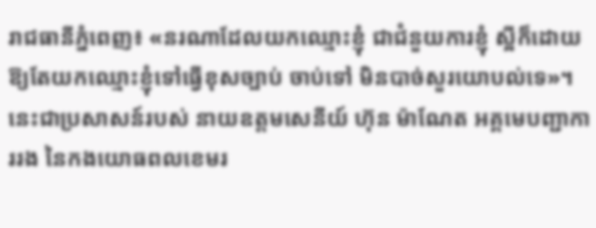រាជធានីភ្នំពេញ៖ «នរណាដែលយកឈ្មោះខ្ញុំ ជាជំនួយការខ្ញុំ ស្អីក៏ដោយ ឱ្យតែយកឈ្មោះខ្ញុំទៅធ្វើខុសច្បាប់ ចាប់ទៅ មិនបាច់សួរយោបល់ទេ»។ នេះជាប្រសាសន៍របស់ នាយឧត្ដមសេនីយ៍ ហ៊ុន ម៉ាណែត អគ្គមេបញ្ជាការរង នៃកងយោធពលខេមរ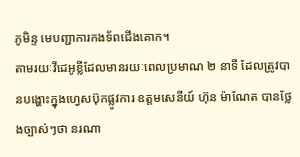ភូមិន្ទ មេបញ្ជាការកងទ័ពជើងគោក។
តាមរយៈវីដេអូខ្លីដែលមានរយៈពេលប្រមាណ ២ នាទី ដែលត្រូវបានបង្ហោះក្នុងហ្វេសប៊ុកផ្លូវការ ឧត្ដមសេនីយ៍ ហ៊ុន ម៉ាណែត បានថ្លែងច្បាស់ៗថា នរណា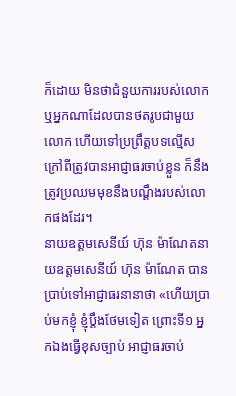ក៏ដោយ មិនថាជំនួយការរបស់លោក ឬអ្នកណាដែលបានថតរូបជាមួយលោក ហើយទៅប្រព្រឹត្តបទល្មើសក្រៅពីត្រូវបានអាជ្ញាធរចាប់ខ្លួន ក៏នឹងត្រូវប្រឈមមុខនឹងបណ្តឹងរបស់លោកផងដែរ។
នាយឧត្ដមសេនីយ៍ ហ៊ុន ម៉ាណែតនាយឧត្ដមសេនីយ៍ ហ៊ុន ម៉ាណែត បានប្រាប់ទៅអាជ្ញាធរនានាថា «ហើយប្រាប់មកខ្ញុំ ខ្ញុំប្តឹងថែមទៀត ព្រោះទី១ អ្នកឯងធ្វើខុសច្បាប់ អាជ្ញាធរចាប់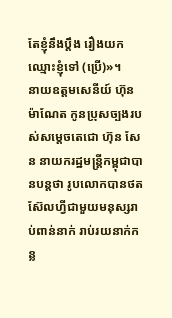តែខ្ញុំនឹងប្តឹង រឿងយកឈ្មោះខ្ញុំទៅ (ប្រើ)»។
នាយឧត្ដមសេនីយ៍ ហ៊ុន ម៉ាណែត កូនប្រុសច្បងរបស់សម្តេចតេជោ ហ៊ុន សែន នាយករដ្ឋមន្ត្រីកម្ពុជាបានបន្តថា រូបលោកបានថតស៊ែលហ្វីជាមួយមនុស្សរាប់ពាន់នាក់ រាប់រយនាក់កន្ល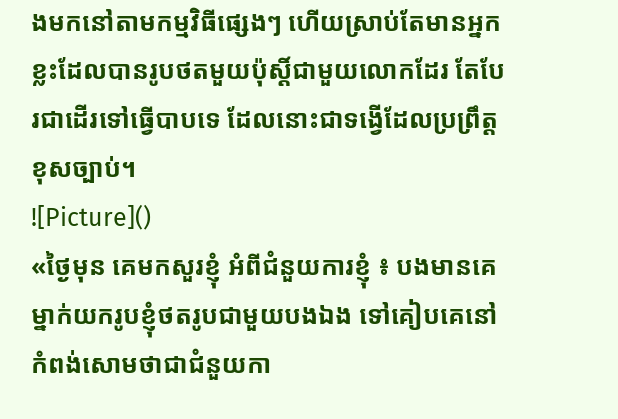ងមកនៅតាមកម្មវិធីផ្សេងៗ ហើយស្រាប់តែមានអ្នកខ្លះដែលបានរូបថតមួយប៉ុស្តិ៍ជាមួយលោកដែរ តែបែរជាដើរទៅធ្វើបាបទេ ដែលនោះជាទង្វើដែលប្រព្រឹត្តខុសច្បាប់។
![Picture]()
«ថ្ងៃមុន គេមកសួរខ្ញុំ អំពីជំនួយការខ្ញុំ ៖ បងមានគេម្នាក់យករូបខ្ញុំថតរូបជាមួយបងឯង ទៅគៀបគេនៅកំពង់សោមថាជាជំនួយកា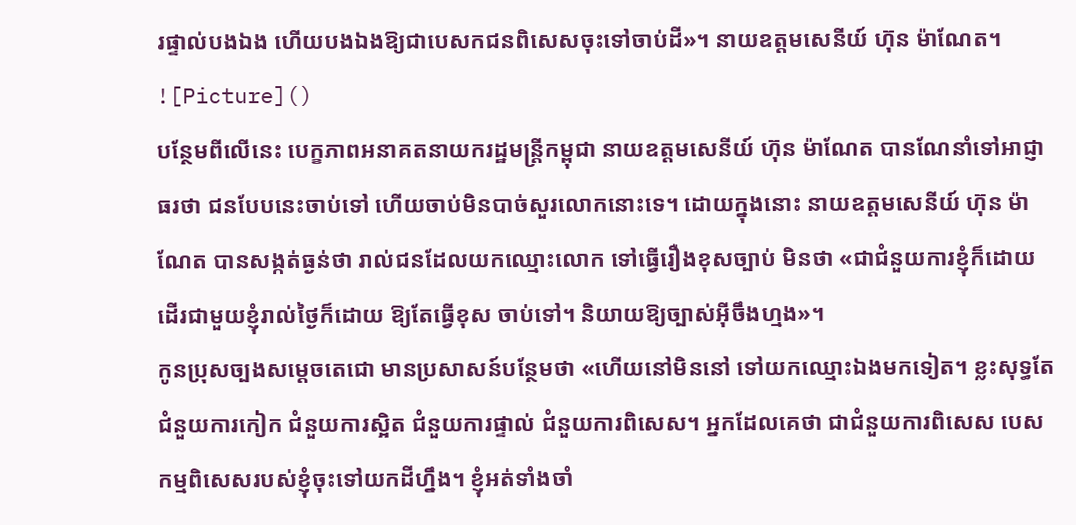រផ្ទាល់បងឯង ហើយបងឯងឱ្យជាបេសកជនពិសេសចុះទៅចាប់ដី»។ នាយឧត្ដមសេនីយ៍ ហ៊ុន ម៉ាណែត។
![Picture]()
បន្ថែមពីលើនេះ បេក្ខភាពអនាគតនាយករដ្ឋមន្ត្រីកម្ពុជា នាយឧត្ដមសេនីយ៍ ហ៊ុន ម៉ាណែត បានណែនាំទៅអាជ្ញាធរថា ជនបែបនេះចាប់ទៅ ហើយចាប់មិនបាច់សួរលោកនោះទេ។ ដោយក្នុងនោះ នាយឧត្ដមសេនីយ៍ ហ៊ុន ម៉ាណែត បានសង្កត់ធ្ងន់ថា រាល់ជនដែលយកឈ្មោះលោក ទៅធ្វើរឿងខុសច្បាប់ មិនថា «ជាជំនួយការខ្ញុំក៏ដោយ ដើរជាមួយខ្ញុំរាល់ថ្ងៃក៏ដោយ ឱ្យតែធ្វើខុស ចាប់ទៅ។ និយាយឱ្យច្បាស់អ៊ីចឹងហ្មង»។
កូនប្រុសច្បងសម្តេចតេជោ មានប្រសាសន៍បន្ថែមថា «ហើយនៅមិននៅ ទៅយកឈ្មោះឯងមកទៀត។ ខ្លះសុទ្ធតែជំនួយការកៀក ជំនួយការស្អិត ជំនួយការផ្ទាល់ ជំនួយការពិសេស។ អ្នកដែលគេថា ជាជំនួយការពិសេស បេសកម្មពិសេសរបស់ខ្ញុំចុះទៅយកដីហ្នឹង។ ខ្ញុំអត់ទាំងចាំ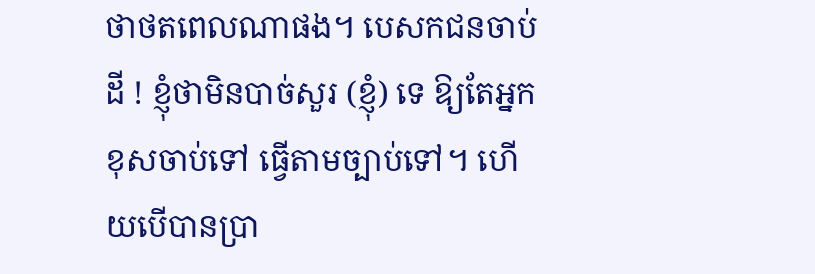ថាថតពេលណាផង។ បេសកជនចាប់ដី ! ខ្ញុំថាមិនបាច់សួរ (ខ្ញុំ) ទេ ឱ្យតែអ្នកខុសចាប់ទៅ ធ្វើតាមច្បាប់ទៅ។ ហើយបើបានប្រា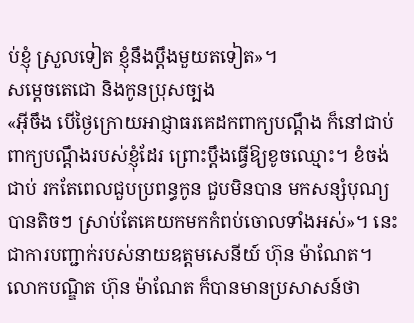ប់ខ្ញុំ ស្រួលទៀត ខ្ញុំនឹងប្តឹងមួយតទៀត»។
សម្តេចតេជោ និងកូនប្រុសច្បង
«អ៊ីចឹង បើថ្ងៃក្រោយអាជ្ញាធរគេដកពាក្យបណ្តឹង ក៏នៅជាប់ពាក្យបណ្តឹងរបស់ខ្ញុំដែរ ព្រោះប្តឹងធ្វើឱ្យខូចឈ្មោះ។ ខំចង់ជាប់ រកតែពេលជួបប្រពន្ធកូន ជួបមិនបាន មកសន្សំបុណ្យបានតិចៗ ស្រាប់តែគេយកមកកំពប់ចោលទាំងអស់»។ នេះជាការបញ្ជាក់របស់នាយឧត្ដមសេនីយ៍ ហ៊ុន ម៉ាណែត។
លោកបណ្ឌិត ហ៊ុន ម៉ាណែត ក៏បានមានប្រសាសន៍ថា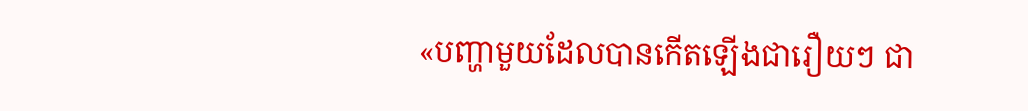«បញ្ហាមួយដែលបានកើតឡើងជារឿយៗ ជា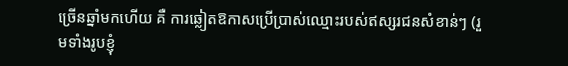ច្រើនឆ្នាំមកហើយ គឺ ការឆ្លៀតឱកាសប្រើប្រាស់ឈ្មោះរបស់ឥស្សរជនសំខាន់ៗ (រួមទាំងរូបខ្ញុំ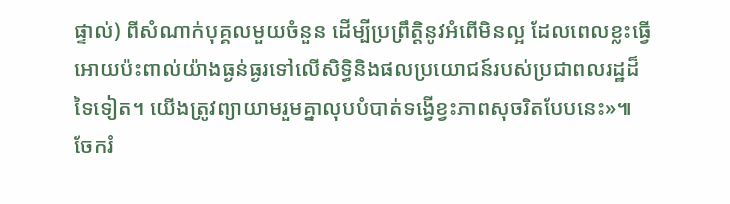ផ្ទាល់) ពីសំណាក់បុគ្គលមួយចំនួន ដើម្បីប្រព្រឹត្តិនូវអំពើមិនល្អ ដែលពេលខ្លះធ្វើអោយប៉ះពាល់យ៉ាងធ្ងន់ធ្ងរទៅលើសិទ្ធិនិងផលប្រយោជន៍របស់ប្រជាពលរដ្ឋដ៏ទៃទៀត។ យើងត្រូវព្យាយាមរួមគ្នាលុបបំបាត់ទង្វើខ្វះភាពសុចរិតបែបនេះ»៕
ចែករំ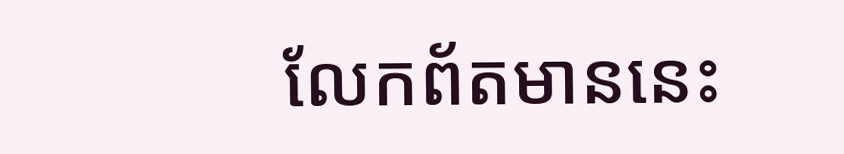លែកព័តមាននេះ